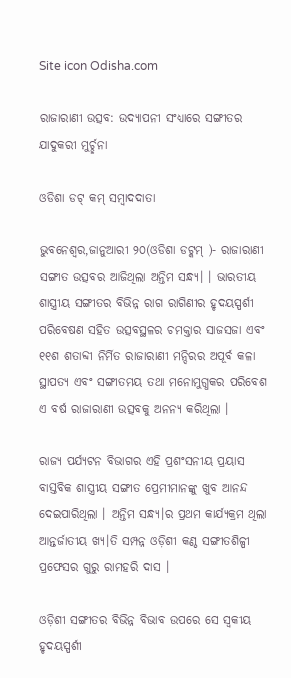Site icon Odisha.com

ରାଜାରାଣୀ ଉତ୍ସବ: ଉଦ୍ଯାପନୀ ସଂଧ୍ୟାରେ ସଙ୍ଗୀତର ଯାଦୁକରୀ ମୁର୍ଚ୍ଛନା

ଓଡିଶା ଡଟ୍ କମ୍ ସମ୍ବାଦଦାତା

ଭୁବନେଶ୍ୱର,ଜାନୁଆରୀ ୨୦(ଓଡିଶା ଡଟ୍କମ୍ )- ରାଜାରାଣୀ ସଙ୍ଗୀତ ଉତ୍ସବର ଆଜିଥିଲା ଅନ୍ତିମ ସନ୍ଧ୍ୟ। । ଭାରତୀୟ ଶାସ୍ତ୍ରୀୟ ସଙ୍ଗୀତର ବିଭିନ୍ନ ରାଗ ରାଗିଣୀର ହୃଦୟସ୍ପର୍ଶୀ ପରିବେଷଣ ସହିତ ଉତ୍ସବସ୍ଥଳର ଚମକ୍ତାର ସାଜସଜା ଏବଂ ୧୧ଶ ଶତାବ୍ଦୀ ନିର୍ମିତ ରାଜାରାଣୀ ମନ୍ଦିରର ଅପୂର୍ବ କଳା ସ୍ଥାପତ୍ୟ ଏବଂ ସଙ୍ଗୀତମୟ ତଥା ମନୋମୁଗ୍ଧକର ପରିବେଶ ଏ ବର୍ଷ ରାଜାରାଣୀ ଉତ୍ସବକୁ ଅନନ୍ୟ କରିଥିଲା ।

ରାଜ୍ୟ ପର୍ଯ୍ୟଟନ ବିଭାଗର ଏହି ପ୍ରଶଂସନୀୟ ପ୍ରୟାସ ବାସ୍ତବିକ ଶାସ୍ତ୍ରୀୟ ସଙ୍ଗୀତ ପ୍ରେମୀମାନଙ୍କୁ ଖୁବ ଆନନ୍ଦ ଦେଇପାରିଥିଲା । ଅନ୍ତିମ ସନ୍ଧ୍ୟ।ର ପ୍ରଥମ କାର୍ଯ୍ୟକ୍ରମ ଥିଲା ଆନ୍ତର୍ଜାତୀୟ ଖ୍ୟ।ତି ସମ୍ପନ୍ନ ଓଡ଼ିଶୀ କଣ୍ଠ ସଙ୍ଗୀତଶିଳ୍ପୀ ପ୍ରଫେସର ଗୁରୁ ରାମହରି ଦାସ ।

ଓଡ଼ିଶୀ ସଙ୍ଗୀତର ବିଭିନ୍ନ ବିଭାବ ଉପରେ ସେ ସ୍ୱକୀୟ ହୃଦୟସ୍ପର୍ଶୀ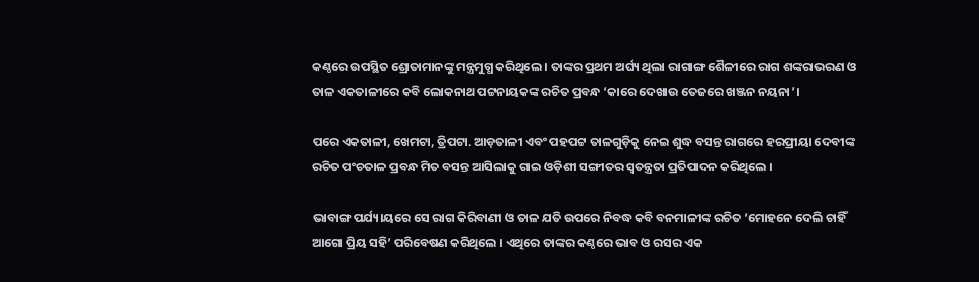କଣ୍ଠରେ ଉପସ୍ଥିତ ଶ୍ରୋତାମାନଙ୍କୁ ମନ୍ତ୍ରମୁଗ୍ଧ କରିଥିଲେ । ତାଙ୍କର ପ୍ରଥମ ଅର୍ଘ୍ୟ ଥିଲା ରାଗାଙ୍ଗ ଶୈଳୀରେ ରାଗ ଶଙ୍କରାଭରଣ ଓ ତାଳ ଏକତାଳୀରେ କବି ଲୋକନାଥ ପଟ୍ଟନାୟକଙ୍କ ରଚିତ ପ୍ରବନ୍ଧ ‘କାରେ ଦେଖାଉ ତେଜରେ ଖଞ୍ଜନ ନୟନା’।

ପରେ ଏକତାଳୀ, ଖେମଟା, ତ୍ରିପଟା. ଆଡ଼ତାଳୀ ଏବଂ ପହପଟ୍ଟ ତାଳଗୁଡ଼ିକୁ ନେଇ ଶୁଦ୍ଧ ବସନ୍ତ ରାଗରେ ହରପ୍ରୀୟା ଦେବୀଙ୍କ ରଚିତ ପଂଚତାଳ ପ୍ରବନ୍ଧ ମିତ ବସନ୍ତ ଆସିଲାକୁ ଗାଇ ଓଡ଼ିଶୀ ସଙ୍ଗୀତର ସ୍ୱତନ୍ତ୍ରତା ପ୍ରତିପାଦନ କରିଥିଲେ ।

ଭାବାଙ୍ଗ ପର୍ଯ୍ୟ।ୟରେ ସେ ରାଗ କିରିବାଣୀ ଓ ତାଳ ଯତି ଉପରେ ନିବଦ୍ଧ କବି ବନମାଳୀଙ୍କ ରଚିତ ‘ମୋହନେ ଦେଲି ଚାହିଁ ଆଗୋ ପ୍ରିୟ ସହି’ ପରିବେଷଣ କରିଥିଲେ । ଏଥିରେ ତାଙ୍କର କଣ୍ଠରେ ଭାବ ଓ ରସର ଏକ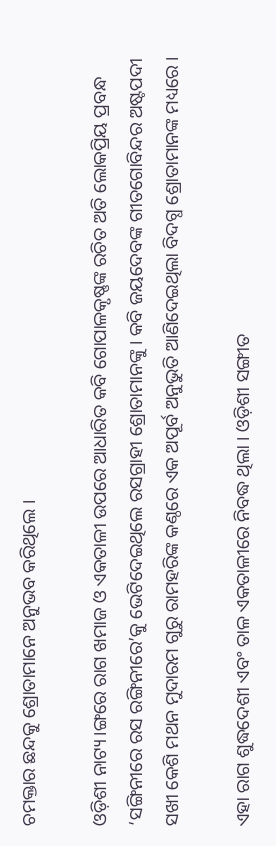ଚମକ୍ତାର ଛନ୍ଦକୁ ଶ୍ରୋତାମାନେ ଅନୁଭବ କରିଥିଲେ ।

ଓଡ଼ିଶୀ ନାଟ୍ୟ।ଙ୍ଗରେ ରାଗ ଖମାଜ ଓ ଏକତାଳୀ ଉପରେ ଆଧାରିତ କବି ଗୋପାଳକୃଷ୍ଣଙ୍କ ରଚିତ ଅତି ଲୋକପ୍ରିୟ ପ୍ରବନ୍ଧ ‘ସଙ୍ଗିନୀରେ ରସ ରଙ୍ଗିନୀରେ’କୁ ଭେଟିଦେଇଥିଲେ ରସଗ୍ରାହୀ ଶ୍ରୋତାମାନଙ୍କୁ । କବି ଜୟଦେବଙ୍କ ଗୀତଗୋବିନ୍ଦର ଅଷ୍ଟପଦୀ ସଖୀ କେଶି ମଥନ ମୁଦାରମ ଗୁରୁ ରାମହରିଙ୍କ କଣ୍ଠରେ ଏକ ଅପୂର୍ବ ଅନୁଭୁତି ଆଣିଦେଇଥିଲା ବିଦଗ୍ଧ ଶ୍ରୋତାମାନଙ୍କ ମଧ୍ୟରେ ।

ଏହା ରାଗ ଶୁଦ୍ଧଦେଶୀ ଏବଂ ତାଳ ଏକତାଳୀରେ ନିବଦ୍ଧ ଥିଲା । ଓଡ଼ିଶୀ ସଙ୍ଗୀତ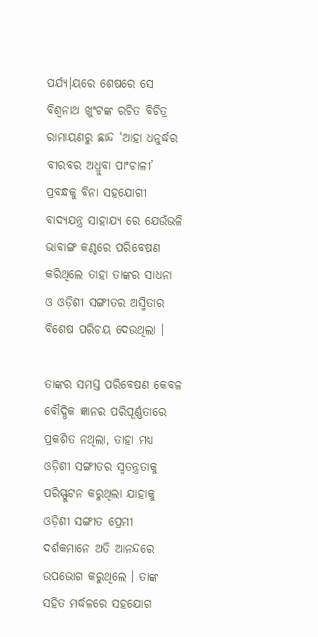ପର୍ଯ୍ୟ।ୟରେ ଶେଷରେ ସେ ବିଶ୍ୱନାଥ ଖୁଂଟଙ୍କ ରଚିତ ବିଚିତ୍ର ରାମାୟଣରୁ ଛାନ୍ଦ ‘ଆହା ଧନୁର୍ଦ୍ଧର ବୀରବର ଅଧ୍ରୁବା ପାଂଚାଳୀ’ ପ୍ରବନ୍ଧକୁ ବିନା ସହଯୋଗୀ ବାଦ୍ୟଯନ୍ତ୍ର ସାହାଯ୍ୟ ରେ ଯେଉଁଭଳି ଭାବାଙ୍ଗ କଣ୍ଠରେ ପରିବେଷଣ କରିଥିଲେ ତାହା ତାଙ୍କର ସାଧନା ଓ ଓଡ଼ିଶୀ ସଙ୍ଗୀତର ଅସ୍ମିତାର ବିଶେଷ ପରିଚୟ ଦେଉଥିଲା ।

ତାଙ୍କର ସମସ୍ତ ପରିବେଷଣ କେବଳ ବୌଦ୍ଧିକ ଜ୍ଞାନର ପରିପୂର୍ଣ୍ଣତାରେ ପ୍ରକଶିତ ନଥିଲା, ତାହା ମଧ୍ୟ ଓଡ଼ିଶୀ ସଙ୍ଗୀତର ସ୍ୱତନ୍ତ୍ରତାକୁ ପରିସ୍ଫୁଟନ କରୁଥିଲା ଯାହାକୁ ଓଡ଼ିଶୀ ସଙ୍ଗୀତ ପ୍ରେମୀ ଦର୍ଶକମାନେ ଅତି ଆନନ୍ଦରେ ଉପଭୋଗ କରୁଥିଲେ । ତାଙ୍କ ସହିତ ମର୍ଦ୍ଧଳରେ ସହଯୋଗ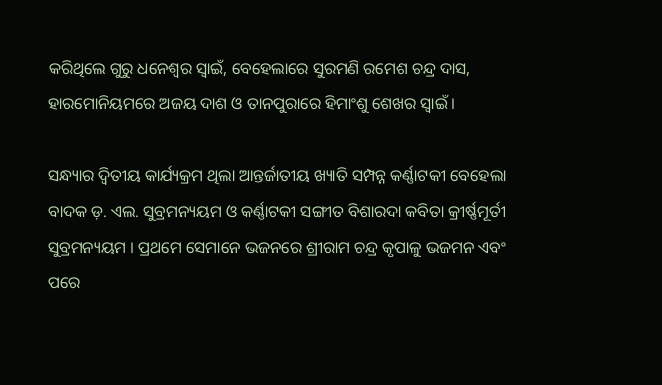କରିଥିଲେ ଗୁରୁ ଧନେଶ୍ୱର ସ୍ୱାଇଁ, ବେହେଲାରେ ସୁରମଣି ରମେଶ ଚନ୍ଦ୍ର ଦାସ, ହାରମୋନିୟମରେ ଅଜୟ ଦାଶ ଓ ତାନପୁରାରେ ହିମାଂଶୁ ଶେଖର ସ୍ୱାଇଁ ।

ସନ୍ଧ୍ୟାର ଦ୍ୱିତୀୟ କାର୍ଯ୍ୟକ୍ରମ ଥିଲା ଆନ୍ତର୍ଜାତୀୟ ଖ୍ୟାତି ସମ୍ପନ୍ନ କର୍ଣ୍ଣାଟକୀ ବେହେଲା ବାଦକ ଡ଼. ଏଲ. ସୁବ୍ରମନ୍ୟୟମ ଓ କର୍ଣ୍ଣାଟକୀ ସଙ୍ଗୀତ ବିଶାରଦା କବିତା କ୍ରୀର୍ଷ୍ଣମୂର୍ତୀ ସୁବ୍ରମନ୍ୟୟମ । ପ୍ରଥମେ ସେମାନେ ଭଜନରେ ଶ୍ରୀରାମ ଚନ୍ଦ୍ର କୃପାଳୁ ଭଜମନ ଏବଂ ପରେ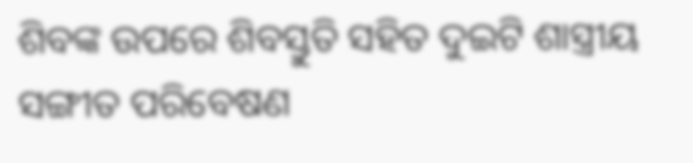ଶିବଙ୍କ ଉପରେ ଶିବସ୍ତୁତି ସହିତ ଦୁଇଟି ଶାସ୍ତ୍ରୀୟ ସଙ୍ଗୀତ ପରିବେଷଣ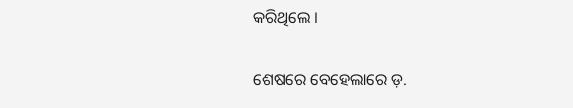କରିଥିଲେ ।

ଶେଷରେ ବେହେଲାରେ ଡ଼.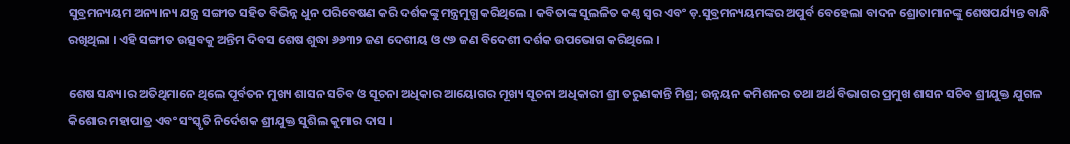ସୁବ୍ରମନ୍ୟୟମ ଅନ୍ୟ।ନ୍ୟ ଯନ୍ତ୍ର ସଙ୍ଗୀତ ସହିତ ବିଭିନ୍ନ ଧୁନ ପରିବେଷଣ କରି ଦର୍ଶକଙ୍କୁ ମନ୍ତ୍ରମୁଗ୍ଧ କରିଥିଲେ । କବିତାଙ୍କ ସୁଲଳିତ କଣ୍ଠ ସ୍ୱର ଏବଂ ଡ଼.ସୁବ୍ରମନ୍ୟୟମଙ୍କର ଅପୁର୍ବ ବେହେଲା ବାଦନ ଶ୍ରୋତାମାନଙ୍କୁ ଶେଷପର୍ଯ୍ୟନ୍ତ ବାନ୍ଧି ରଖିଥିଲା । ଏହି ସଙ୍ଗୀତ ଉତ୍ସବକୁ ଅନ୍ତିମ ଦିବସ ଶେଷ ଶୁଦ୍ଧା ୬୬୩୨ ଜଣ ଦେଶୀୟ ଓ ୯୬ ଜଣ ବିଦେଶୀ ଦର୍ଶକ ଉପଭୋଗ କରିଥିଲେ ।

ଶେଷ ସନ୍ଧ୍ୟ।ର ଅତିଥିମାନେ ଥିଲେ ପୂର୍ବତନ ମୁଖ୍ୟ ଶାସନ ସଚିବ ଓ ସୂଚନା ଅଧିକାର ଆୟୋଗର ମୂଖ୍ୟ ସୂଚନା ଅଧିକାରୀ ଶ୍ରୀ ତରୁଣକାନ୍ତି ମିଶ୍ର; ଉନ୍ନୟନ କମିଶନର ତଥା ଅର୍ଥ ବିଭାଗର ପ୍ରମୁଖ ଶାସନ ସଚିବ ଶ୍ରୀଯୁକ୍ତ ଯୁଗଳ କିଶୋର ମହାପାତ୍ର ଏବଂ ସଂସ୍କୃତି ନିର୍ଦେଶକ ଶ୍ରୀଯୁକ୍ତ ସୁଶିଲ କୁମାର ଦାସ ।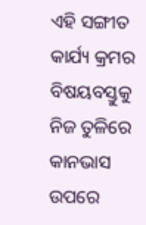ଏହି ସଙ୍ଗୀତ କାର୍ଯ୍ୟ କ୍ରମର ବିଷୟବସ୍ତୁକୁ ନିଜ ତୁଳିରେ କାନଭାସ ଉପରେ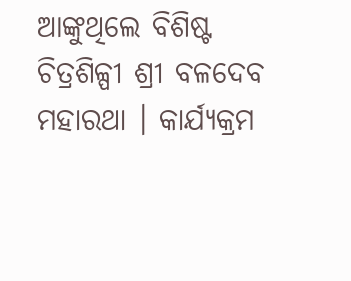ଆଙ୍କୁଥିଲେ ବିଶିଷ୍ଟ ଚିତ୍ରଶିଳ୍ପୀ ଶ୍ରୀ ବଳଦେବ ମହାରଥା । କାର୍ଯ୍ୟକ୍ରମ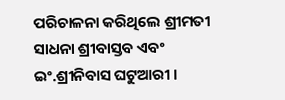ପରିଚାଳନା କରିଥିଲେ ଶ୍ରୀମତୀ ସାଧନା ଶ୍ରୀବାସ୍ତବ ଏବଂ ଇଂ.ଶ୍ରୀନିବାସ ଘଟୁଆରୀ ।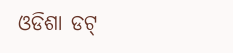ଓଡିଶା ଡଟ୍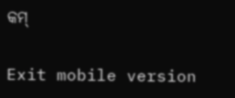କମ୍

Exit mobile version